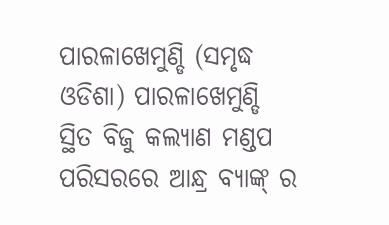ପାରଳାଖେମୁଣ୍ଡି (ସମୃଦ୍ଧ ଓଡିଶା) ପାରଳାଖେମୁଣ୍ଡି ସ୍ଥିତ ବିଜୁ କଲ୍ୟାଣ ମଣ୍ଡପ ପରିସରରେ ଆନ୍ଧ୍ର ବ୍ୟାଙ୍କ୍ ର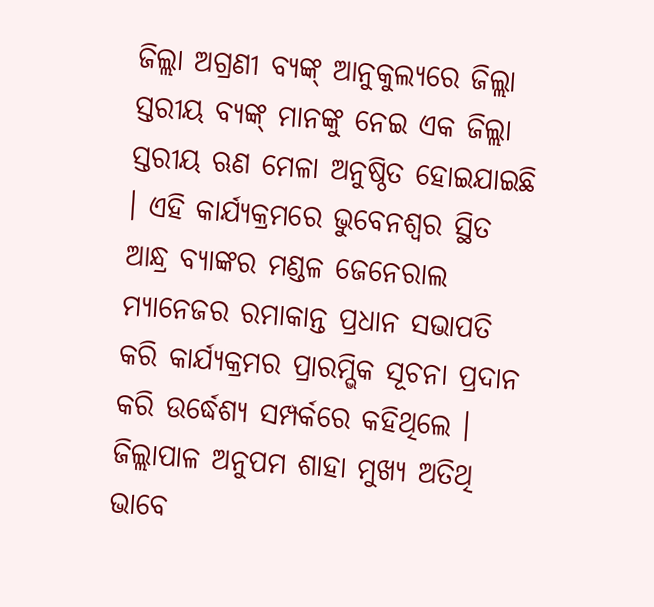ଜିଲ୍ଲା ଅଗ୍ରଣୀ ବ୍ୟଙ୍କ୍ ଆନୁକୁଲ୍ୟରେ ଜିଲ୍ଲା ସ୍ତରୀୟ ବ୍ୟଙ୍କ୍ ମାନଙ୍କୁ ନେଇ ଏକ ଜିଲ୍ଲା ସ୍ତରୀୟ ଋଣ ମେଳା ଅନୁଷ୍ଠିତ ହୋଇଯାଇଛି । ଏହି କାର୍ଯ୍ୟକ୍ରମରେ ଭୁବେନଶ୍ୱର ସ୍ଥିତ ଆନ୍ଧ୍ର ବ୍ୟାଙ୍କର ମଣ୍ଡଳ ଜେନେରାଲ ମ୍ୟାନେଜର ରମାକାନ୍ତ ପ୍ରଧାନ ସଭାପତି କରି କାର୍ଯ୍ୟକ୍ରମର ପ୍ରାରମ୍ଭିକ ସୂଚନା ପ୍ରଦାନ କରି ଉର୍ଦ୍ଧେଶ୍ୟ ସମ୍ପର୍କରେ କହିଥିଲେ । ଜିଲ୍ଲାପାଳ ଅନୁପମ ଶାହା ମୁଖ୍ୟ ଅତିଥି ଭାବେ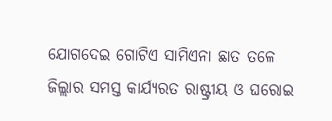ଯୋଗଦେଇ ଗୋଟିଏ ସାମିଏନା ଛାତ ତଳେ ଜିଲ୍ଲାର ସମସ୍ତ କାର୍ଯ୍ୟରତ ରାଷ୍ଟ୍ରୀୟ ଓ ଘରୋଇ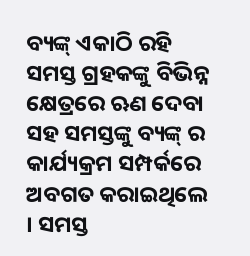ବ୍ୟଙ୍କ୍ ଏକାଠି ରହି ସମସ୍ତ ଗ୍ରହକଙ୍କୁ ବିଭିନ୍ନ କ୍ଷେତ୍ରରେ ଋଣ ଦେବା ସହ ସମସ୍ତଙ୍କୁ ବ୍ୟଙ୍କ୍ ର କାର୍ଯ୍ୟକ୍ରମ ସମ୍ପର୍କରେ ଅବଗତ କରାଇଥିଲେ । ସମସ୍ତ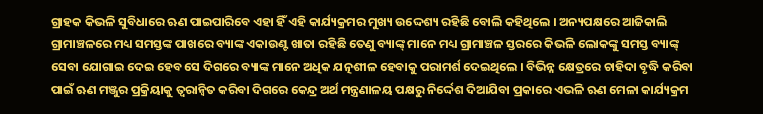ଗ୍ରାହକ କିଭଳି ସୁବିଧାରେ ଋଣ ପାଇପାରିବେ ଏହା ହିଁ ଏହି କାର୍ଯ୍ୟକ୍ରମର ମୁଖ୍ୟ ଉଦ୍ଦେଶ୍ୟ ରହିଛି ବୋଲି କହିଥିଲେ । ଅନ୍ୟପକ୍ଷରେ ଆଜିକାଲି ଗ୍ରାମାଞ୍ଚଳରେ ମଧ୍ୟ ସମସ୍ତଙ୍କ ପାଖରେ ବ୍ୟାଙ୍କ ଏକାଉଣ୍ଟ ଖାତା ରହିଛି ତେଣୁ ବ୍ୟାଙ୍କ୍ ମାନେ ମଧ୍ୟ ଗ୍ରାମାଞ୍ଚଳ ସ୍ତରରେ କିଭଳି ଲୋକଙ୍କୁ ସମସ୍ତ ବ୍ୟାଙ୍କ୍ ସେବା ଯୋଗାଇ ଦେଇ ହେବ ସେ ଦିଗରେ ବ୍ୟାଙ୍କ ମାନେ ଅଧିକ ଯତ୍ନଶୀଳ ହେବାକୁ ପରାମର୍ଶ ଦେଇଥିଲେ । ବିଭିନ୍ନ କ୍ଷେତ୍ରରେ ଚାହିଦା ବୃଦ୍ଧି କରିବା ପାଇଁ ଋଣ ମଞ୍ଜୁର ପ୍ରକ୍ରିୟାକୁ ତ୍ୱରାନ୍ୱିତ କରିବା ଦିଗରେ କେନ୍ଦ୍ର ଅର୍ଥ ମନ୍ତ୍ରଣାଳୟ ପକ୍ଷରୁ ନିର୍ଦ୍ଦେଶ ଦିଆଯିବା ପ୍ରକାରେ ଏଭଳି ଋଣ ମେଳା କାର୍ଯ୍ୟକ୍ରମ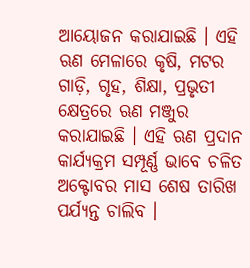ଆୟୋଜନ କରାଯାଇଛି । ଏହି ଋଣ ମେଳାରେ କୃଷି, ମଟର ଗାଡ଼ି, ଗୃହ, ଶିକ୍ଷା, ପ୍ରଭୃତୀ କ୍ଷେତ୍ରରେ ଋଣ ମଞ୍ଜୁର କରାଯାଇଛି । ଏହି ଋଣ ପ୍ରଦାନ କାର୍ଯ୍ୟକ୍ରମ ସମ୍ପୂର୍ଣ୍ଣ ଭାବେ ଚଳିତ ଅକ୍ଟୋବର ମାସ ଶେଷ ତାରିଖ ପର୍ଯ୍ୟନ୍ତ ଚାଲିବ ।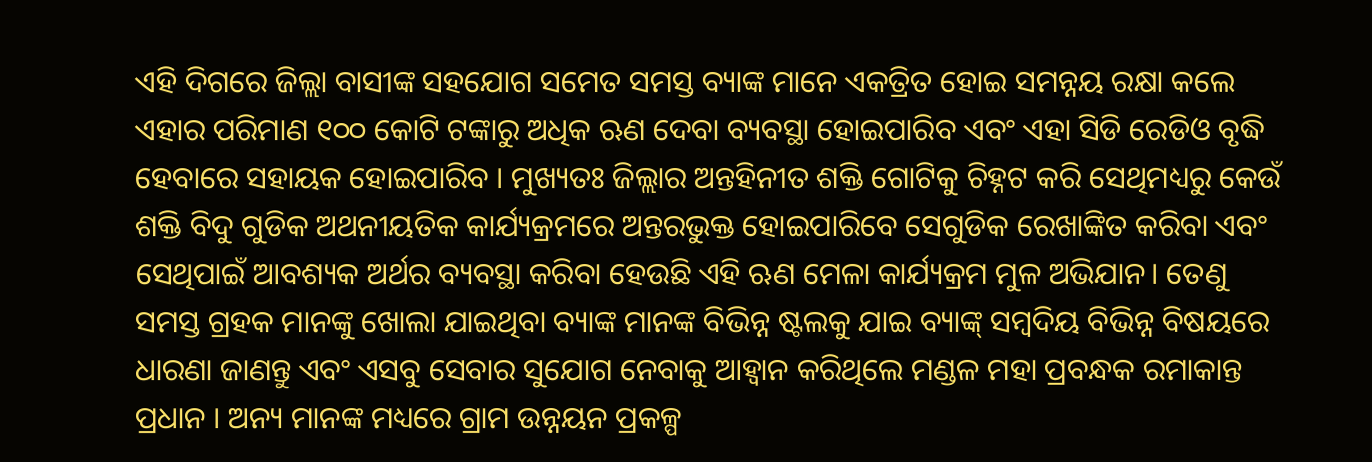ଏହି ଦିଗରେ ଜିଲ୍ଲା ବାସୀଙ୍କ ସହଯୋଗ ସମେତ ସମସ୍ତ ବ୍ୟାଙ୍କ ମାନେ ଏକତ୍ରିତ ହୋଇ ସମନ୍ନୟ ରକ୍ଷା କଲେ ଏହାର ପରିମାଣ ୧୦୦ କୋଟି ଟଙ୍କାରୁ ଅଧିକ ଋଣ ଦେବା ବ୍ୟବସ୍ଥା ହୋଇପାରିବ ଏବଂ ଏହା ସିଡି ରେଡିଓ ବୃଦ୍ଧି ହେବାରେ ସହାୟକ ହୋଇପାରିବ । ମୁଖ୍ୟତଃ ଜିଲ୍ଲାର ଅନ୍ତହିନୀତ ଶକ୍ତି ଗୋଟିକୁ ଚିହ୍ନଟ କରି ସେଥିମଧ୍ୟରୁ କେଉଁ ଶକ୍ତି ବିଦୁ ଗୁଡିକ ଅଥନୀୟତିକ କାର୍ଯ୍ୟକ୍ରମରେ ଅନ୍ତରଭୁକ୍ତ ହୋଇପାରିବେ ସେଗୁଡିକ ରେଖାଙ୍କିତ କରିବା ଏବଂ ସେଥିପାଇଁ ଆବଶ୍ୟକ ଅର୍ଥର ବ୍ୟବସ୍ଥା କରିବା ହେଉଛି ଏହି ଋଣ ମେଳା କାର୍ଯ୍ୟକ୍ରମ ମୁଳ ଅଭିଯାନ। ତେଣୁ ସମସ୍ତ ଗ୍ରହକ ମାନଙ୍କୁ ଖୋଲା ଯାଇଥିବା ବ୍ୟାଙ୍କ ମାନଙ୍କ ବିଭିନ୍ନ ଷ୍ଟଲକୁ ଯାଇ ବ୍ୟାଙ୍କ୍ ସମ୍ବଦିୟ ବିଭିନ୍ନ ବିଷୟରେ ଧାରଣା ଜାଣନ୍ତୁ ଏବଂ ଏସବୁ ସେବାର ସୁଯୋଗ ନେବାକୁ ଆହ୍ବାନ କରିଥିଲେ ମଣ୍ଡଳ ମହା ପ୍ରବନ୍ଧକ ରମାକାନ୍ତ ପ୍ରଧାନ । ଅନ୍ୟ ମାନଙ୍କ ମଧ୍ୟରେ ଗ୍ରାମ ଉନ୍ନୟନ ପ୍ରକଳ୍ପ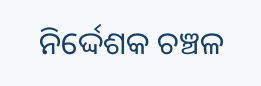ନିର୍ଦ୍ଦେଶକ ଚଞ୍ଚଳ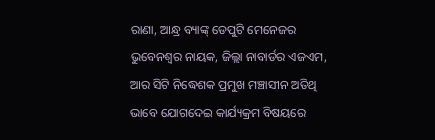ରାଣା, ଆନ୍ଧ୍ର ବ୍ୟାଙ୍କ୍ ଡେପୁଟି ମେନେଜର ଭୁବେନଶ୍ୱର ନାୟକ, ଜିଲ୍ଲା ନାବାର୍ଡର ଏଜଏମ, ଆର ସିଟି ନିଦ୍ଧେଶକ ପ୍ରମୁଖ ମଞ୍ଚାସୀନ ଅତିଥି ଭାବେ ଯୋଗଦେଇ କାର୍ଯ୍ୟକ୍ରମ ବିଷୟରେ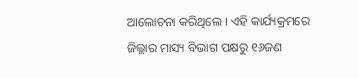ଆଲୋଚନା କରିଥିଲେ । ଏହି କାର୍ଯ୍ୟକ୍ରମରେ ଜିଲ୍ଲାର ମାସ୍ୟ ବିଭାଗ ପକ୍ଷରୁ ୧୬ଜଣ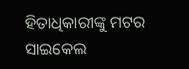ହିତାଧିକାରୀଙ୍କୁ ମଟର ସାଇକେଲ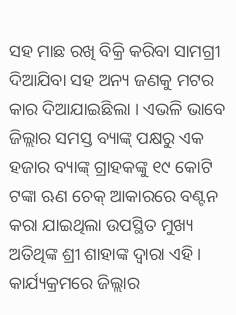ସହ ମାଛ ରଖି ବିକ୍ରି କରିବା ସାମଗ୍ରୀ ଦିଆଯିବା ସହ ଅନ୍ୟ ଜଣକୁ ମଟର କାର ଦିଆଯାଇଛିଲା । ଏଭଳି ଭାବେ ଜିଲ୍ଲାର ସମସ୍ତ ବ୍ୟାଙ୍କ୍ ପକ୍ଷରୁ ଏକ ହଜାର ବ୍ୟାଙ୍କ୍ ଗ୍ରାହକଙ୍କୁ ୧୯ କୋଟି ଟଙ୍କା ଋଣ ଚେକ୍ ଆକାରରେ ବଣ୍ଟନ କରା ଯାଇଥିଲା ଉପସ୍ଥିତ ମୁଖ୍ୟ ଅତିଥିଙ୍କ ଶ୍ରୀ ଶାହାଙ୍କ ଦ୍ୱାରା ଏହି । କାର୍ଯ୍ୟକ୍ରମରେ ଜିଲ୍ଲାର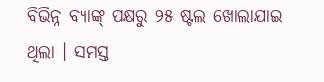ବିଭିନ୍ନ ବ୍ୟାଙ୍କ୍ ପକ୍ଷରୁ ୨୫ ଷ୍ଟଲ ଖୋଲାଯାଇ ଥିଲା । ସମସ୍ତ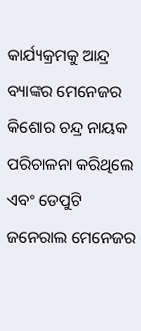କାର୍ଯ୍ୟକ୍ରମକୁ ଆନ୍ଦ୍ର ବ୍ୟାଙ୍କର ମେନେଜର କିଶୋର ଚନ୍ଦ୍ର ନାୟକ ପରିଚାଳନା କରିଥିଲେ ଏବଂ ଡେପୁଟି ଜନେରାଲ ମେନେଜର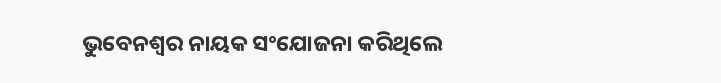ଭୁବେନଶ୍ବର ନାୟକ ସଂଯୋଜନା କରିଥିଲେ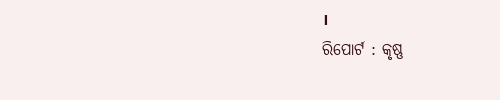।
ରିପୋର୍ଟ : କୃଷ୍ଣ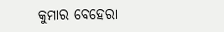କୁମାର ବେହେରା